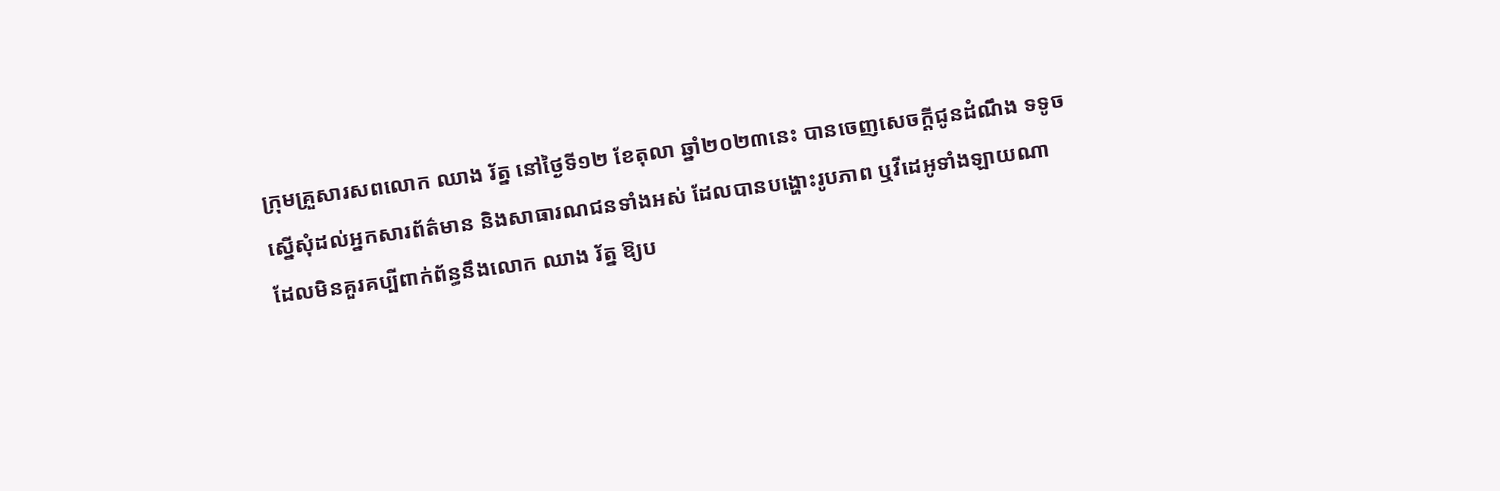ក្រុមគ្រួសារសពលោក ឈាង រ័ត្ន នៅថ្ងៃទី១២ ខែតុលា ឆ្នាំ២០២៣នេះ បានចេញសេចក្ដីជូនដំណឹង ទទូចស្នើសុំដល់អ្នកសារព័ត៌មាន និងសាធារណជនទាំងអស់ ដែលបានបង្ហោះរូបភាព ឬវីដេអូទាំងឡាយណា ដែលមិនគួរគប្បីពាក់ព័ន្ធនឹងលោក ឈាង រ័ត្ន ឱ្យប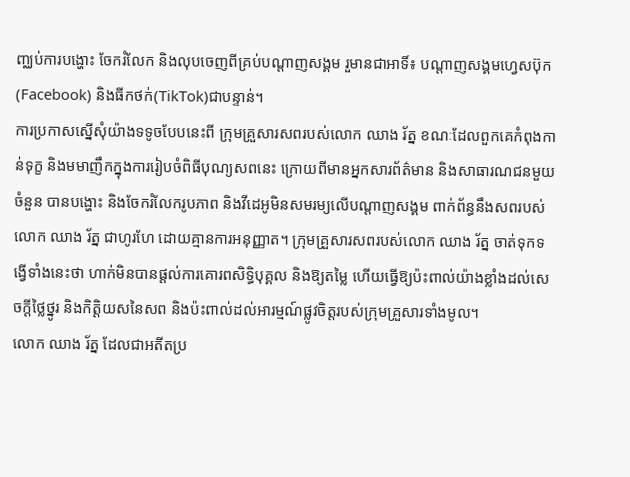ញ្ឈប់ការបង្ហោះ ចែករំលែក និងលុបចេញពីគ្រប់បណ្ដាញសង្គម រួមានជាអាទិ៍៖ បណ្ដាញសង្គមហ្វេសប៊ុក(Facebook) និងធីកថក់(TikTok)ជាបន្ទាន់។
ការប្រកាសស្នើសុំយ៉ាងទទូចបែបនេះពី ក្រុមគ្រួសារសពរបស់លោក ឈាង រ័ត្ន ខណៈដែលពួកគេកំពុងកាន់ទុក្ខ និងមមាញឹកក្នុងការរៀបចំពិធីបុណ្យសពនេះ ក្រោយពីមានអ្នកសារព័ត៌មាន និងសាធារណជនមួយចំនួន បានបង្ហោះ និងចែករំលែករូបភាព និងវីដេអូមិនសមរម្យលើបណ្ដាញសង្គម ពាក់ព័ន្ធនឹងសពរបស់លោក ឈាង រ័ត្ន ជាហូរហែ ដោយគ្មានការអនុញ្ញាត។ ក្រុមគ្រួសារសពរបស់លោក ឈាង រ័ត្ន ចាត់ទុកទង្វើទាំងនេះថា ហាក់មិនបានផ្ដល់ការគោរពសិទ្ធិបុគ្គល និងឱ្យតម្លៃ ហើយធ្វើឱ្យប៉ះពាល់យ៉ាងខ្លាំងដល់សេចក្ដីថ្លៃថ្នូរ និងកិត្តិយសនៃសព និងប៉ះពាល់ដល់អារម្មណ៍ផ្លូវចិត្តរបស់ក្រុមគ្រួសារទាំងមូល។
លោក ឈាង រ័ត្ន ដែលជាអតីតប្រ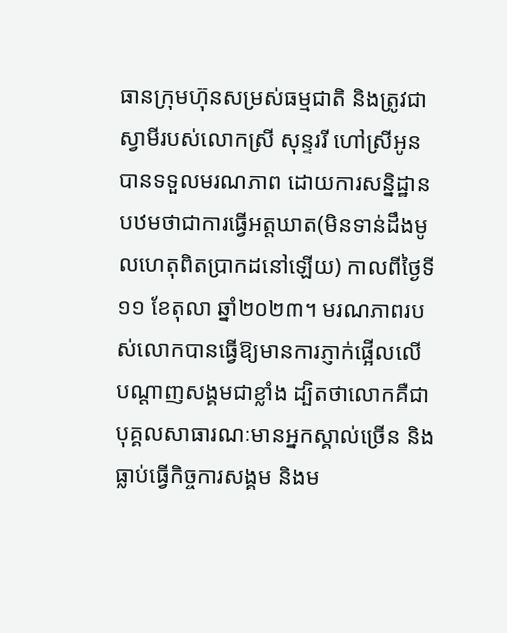ធានក្រុមហ៊ុនសម្រស់ធម្មជាតិ និងត្រូវជាស្វាមីរបស់លោកស្រី សុន្ទររី ហៅស្រីអូន បានទទួលមរណភាព ដោយការសន្និដ្ឋានបឋមថាជាការធ្វើអត្តឃាត(មិនទាន់ដឹងមូលហេតុពិតប្រាកដនៅឡើយ) កាលពីថ្ងៃទី១១ ខែតុលា ឆ្នាំ២០២៣។ មរណភាពរបស់លោកបានធ្វើឱ្យមានការភ្ញាក់ផ្អើលលើបណ្ដាញសង្គមជាខ្លាំង ដ្បិតថាលោកគឺជាបុគ្គលសាធារណៈមានអ្នកស្គាល់ច្រើន និងធ្លាប់ធ្វើកិច្ចការសង្គម និងម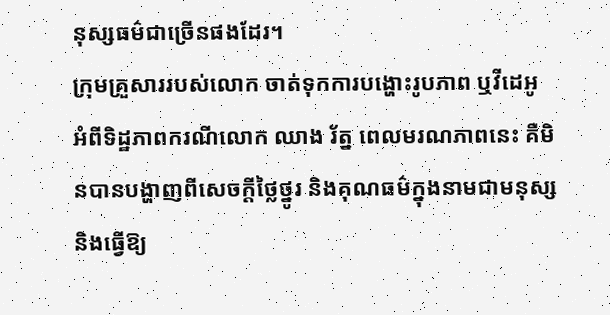នុស្សធម៌ជាច្រើនផងដែរ។
ក្រុមគ្រួសាររបស់លោក ចាត់ទុកការបង្ហោះរូបភាព ឬវីដេអូ អំពីទិដ្ឋភាពករណីលោក ឈាង រ័ត្ន ពេលមរណភាពនេះ គឺមិនបានបង្ហាញពីសេចក្ដីថ្លៃថ្នូរ និងគុណធម៌ក្នុងនាមជាមនុស្ស និងធ្វើឱ្យ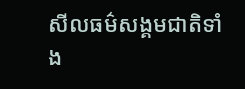សីលធម៌សង្គមជាតិទាំង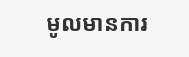មូលមានការ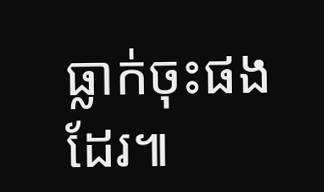ធ្លាក់ចុះផងដែរ៕